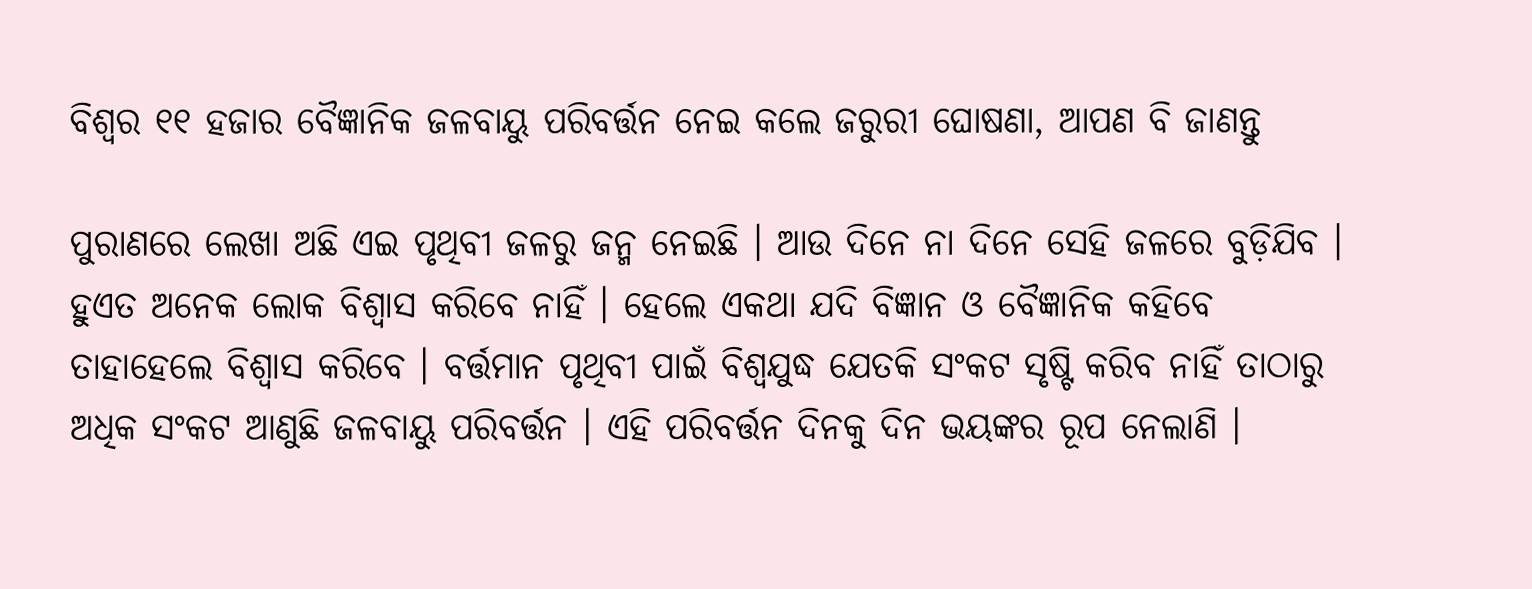ବିଶ୍ୱର ୧୧ ହଜାର ବୈଜ୍ଞାନିକ ଜଳବାୟୁ ପରିବର୍ତ୍ତନ ନେଇ କଲେ ଜରୁରୀ ଘୋଷଣା, ଆପଣ ବି ଜାଣନ୍ତୁ

ପୁରାଣରେ ଲେଖା ଅଛି ଏଇ ପୃଥିବୀ ଜଳରୁ ଜନ୍ମ ନେଇଛି । ଆଉ ଦିନେ ନା ଦିନେ ସେହି ଜଳରେ ବୁଡ଼ିଯିବ । ହୁଏତ ଅନେକ ଲୋକ ବିଶ୍ୱାସ କରିବେ ନାହିଁ । ହେଲେ ଏକଥା ଯଦି ବିଜ୍ଞାନ ଓ ବୈଜ୍ଞାନିକ କହିବେ ତାହାହେଲେ ବିଶ୍ୱାସ କରିବେ । ବର୍ତ୍ତମାନ ପୃଥିବୀ ପାଇଁ ବିଶ୍ୱଯୁଦ୍ଧ ଯେତକି ସଂକଟ ସୃଷ୍ଟି କରିବ ନାହିଁ ତାଠାରୁ ଅଧିକ ସଂକଟ ଆଣୁଛି ଜଳବାୟୁ ପରିବର୍ତ୍ତନ । ଏହି ପରିବର୍ତ୍ତନ ଦିନକୁ ଦିନ ଭୟଙ୍କର ରୂପ ନେଲାଣି ।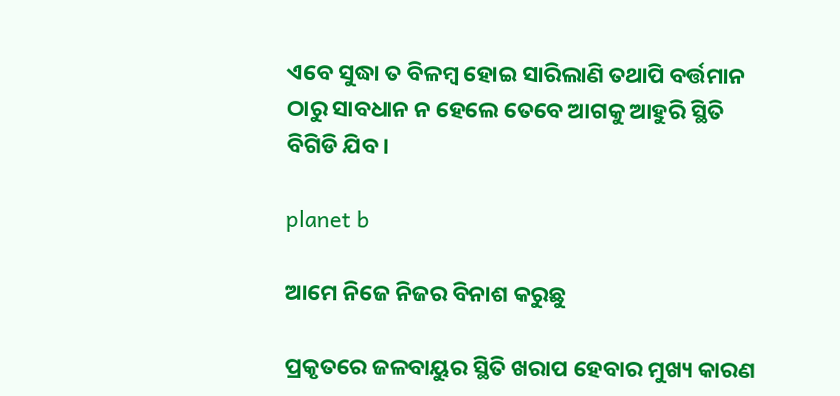ଏବେ ସୁଦ୍ଧା ତ ବିଳମ୍ବ ହୋଇ ସାରିଲାଣି ତଥାପି ବର୍ତ୍ତମାନ ଠାରୁ ସାବଧାନ ନ ହେଲେ ତେବେ ଆଗକୁ ଆହୁରି ସ୍ଥିତି ବିଗିଡି ଯିବ ।

planet b

ଆମେ ନିଜେ ନିଜର ବିନାଶ କରୁଛୁ

ପ୍ରକୃତରେ ଜଳବାୟୁର ସ୍ଥିତି ଖରାପ ହେବାର ମୁଖ୍ୟ କାରଣ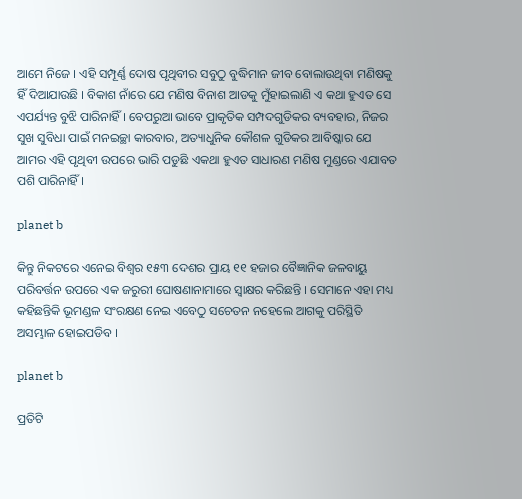ଆମେ ନିଜେ । ଏହି ସମ୍ପୂର୍ଣ୍ଣ ଦୋଷ ପୃଥିବୀର ସବୁଠୁ ବୁଦ୍ଧିମାନ ଜୀବ ବୋଲାଉଥିବା ମଣିଷକୁ ହିଁ ଦିଆଯାଉଛି । ବିକାଶ ନାଁରେ ଯେ ମଣିଷ ବିନାଶ ଆଡକୁ ମୁଁହାଇଲାଣି ଏ କଥା ହୁଏତ ସେ ଏପର୍ଯ୍ୟନ୍ତ ବୁଝି ପାରିନାହିଁ । ବେପରୁଆ ଭାବେ ପ୍ରାକୃତିକ ସମ୍ପଦଗୁଡିକର ବ୍ୟବହାର, ନିଜର ସୁଖ ସୁବିଧା ପାଇଁ ମନଇଚ୍ଛା କାରବାର, ଅତ୍ୟାଧୁନିକ କୌଶଳ ଗୁଡିକର ଆବିଷ୍କାର ଯେ ଆମର ଏହି ପୃଥିବୀ ଉପରେ ଭାରି ପଡୁଛି ଏକଥା ହୁଏତ ସାଧାରଣ ମଣିଷ ମୁଣ୍ଡରେ ଏଯାବତ ପଶି ପାରିନାହିଁ ।

planet b

କିନ୍ତୁ ନିକଟରେ ଏନେଇ ବିଶ୍ୱର ୧୫୩ ଦେଶର ପ୍ରାୟ ୧୧ ହଜାର ବୈଜ୍ଞାନିକ ଜଳବାୟୁ ପରିବର୍ତ୍ତନ ଉପରେ ଏକ ଜରୁରୀ ଘୋଷଣାନାମାରେ ସ୍ଵାକ୍ଷର କରିଛନ୍ତି । ସେମାନେ ଏହା ମଧ୍ୟ କହିଛନ୍ତିକି ଭୂମଣ୍ଡଳ ସଂରକ୍ଷଣ ନେଇ ଏବେଠୁ ସଚେତନ ନହେଲେ ଆଗକୁ ପରିସ୍ଥିତି ଅସମ୍ଭାଳ ହୋଇପଡିବ ।

planet b

ପ୍ରତିଟି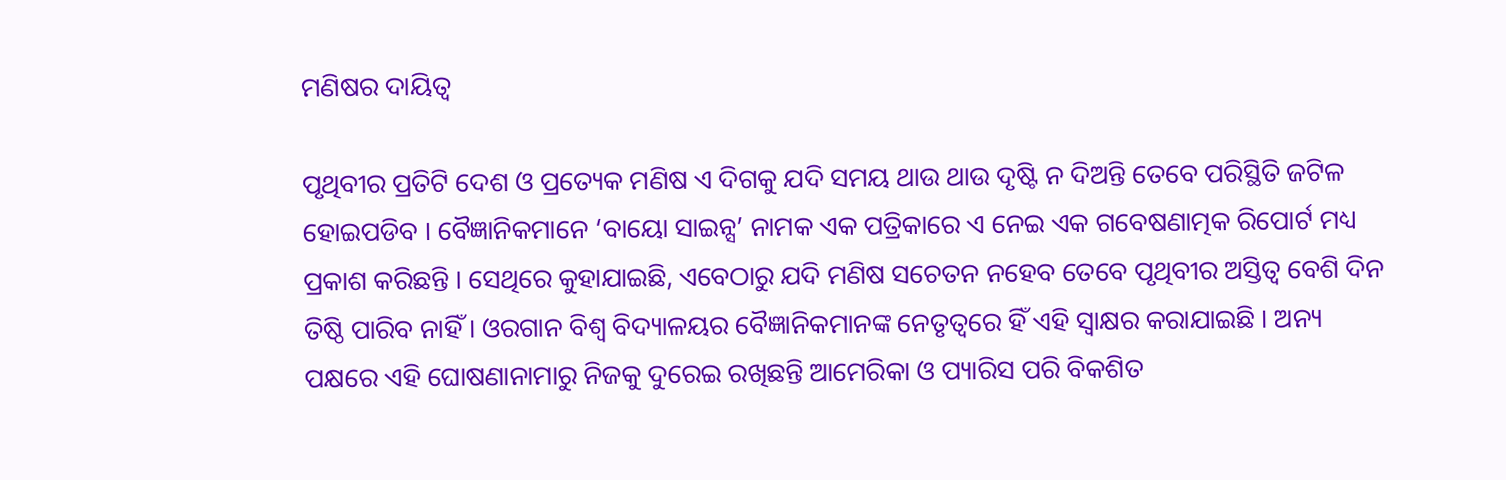ମଣିଷର ଦାୟିତ୍ୱ

ପୃଥିବୀର ପ୍ରତିଟି ଦେଶ ଓ ପ୍ରତ୍ୟେକ ମଣିଷ ଏ ଦିଗକୁ ଯଦି ସମୟ ଥାଉ ଥାଉ ଦୃଷ୍ଟି ନ ଦିଅନ୍ତି ତେବେ ପରିସ୍ଥିତି ଜଟିଳ ହୋଇପଡିବ । ବୈଜ୍ଞାନିକମାନେ ‘ବାୟୋ ସାଇନ୍ସ’ ନାମକ ଏକ ପତ୍ରିକାରେ ଏ ନେଇ ଏକ ଗବେଷଣାତ୍ମକ ରିପୋର୍ଟ ମଧ୍ୟ ପ୍ରକାଶ କରିଛନ୍ତି । ସେଥିରେ କୁହାଯାଇଛି, ଏବେଠାରୁ ଯଦି ମଣିଷ ସଚେତନ ନହେବ ତେବେ ପୃଥିବୀର ଅସ୍ତିତ୍ୱ ବେଶି ଦିନ ତିଷ୍ଠି ପାରିବ ନାହିଁ । ଓରଗାନ ବିଶ୍ୱ ବିଦ୍ୟାଳୟର ବୈଜ୍ଞାନିକମାନଙ୍କ ନେତୃତ୍ୱରେ ହିଁ ଏହି ସ୍ଵାକ୍ଷର କରାଯାଇଛି । ଅନ୍ୟ ପକ୍ଷରେ ଏହି ଘୋଷଣାନାମାରୁ ନିଜକୁ ଦୁରେଇ ରଖିଛନ୍ତି ଆମେରିକା ଓ ପ୍ୟାରିସ ପରି ବିକଶିତ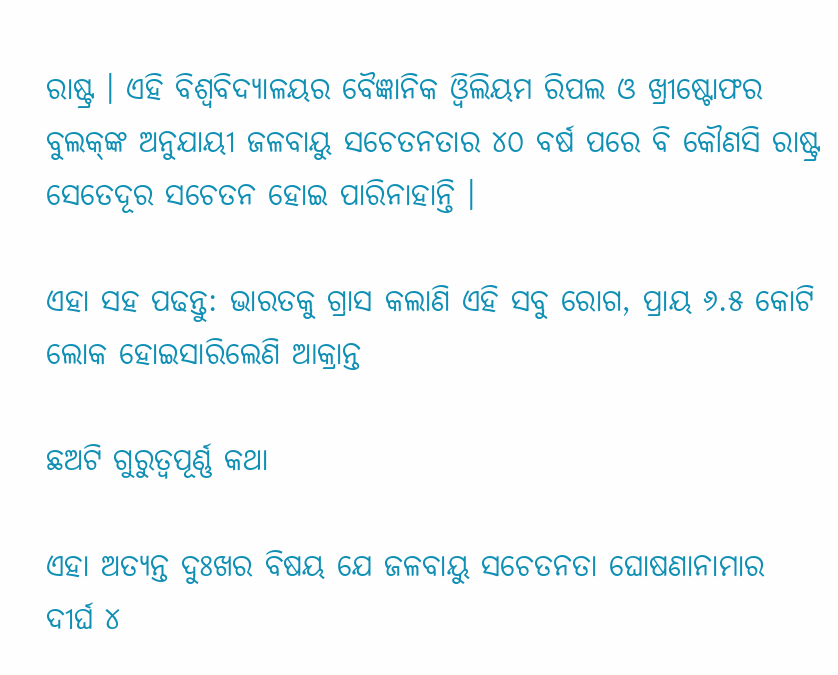ରାଷ୍ଟ୍ର । ଏହି ବିଶ୍ୱବିଦ୍ୟାଳୟର ବୈଜ୍ଞାନିକ ଓ୍ଵିଲିୟମ ରିପଲ ଓ ଖ୍ରୀଷ୍ଟୋଫର ବୁଲକ୍‌ଙ୍କ ଅନୁଯାୟୀ ଜଳବାୟୁ ସଚେତନତାର ୪୦ ବର୍ଷ ପରେ ବି କୌଣସି ରାଷ୍ଟ୍ର ସେତେଦୂର ସଚେତନ ହୋଇ ପାରିନାହାନ୍ତି ।

ଏହା ସହ ପଢନ୍ତୁ: ଭାରତକୁ ଗ୍ରାସ କଲାଣି ଏହି ସବୁ ରୋଗ, ପ୍ରାୟ ୬.୫ କୋଟି ଲୋକ ହୋଇସାରିଲେଣି ଆକ୍ରାନ୍ତ

ଛଅଟି ଗୁରୁତ୍ୱପୂର୍ଣ୍ଣ କଥା

ଏହା ଅତ୍ୟନ୍ତ ଦୁଃଖର ବିଷୟ ଯେ ଜଳବାୟୁ ସଚେତନତା ଘୋଷଣାନାମାର ଦୀର୍ଘ ୪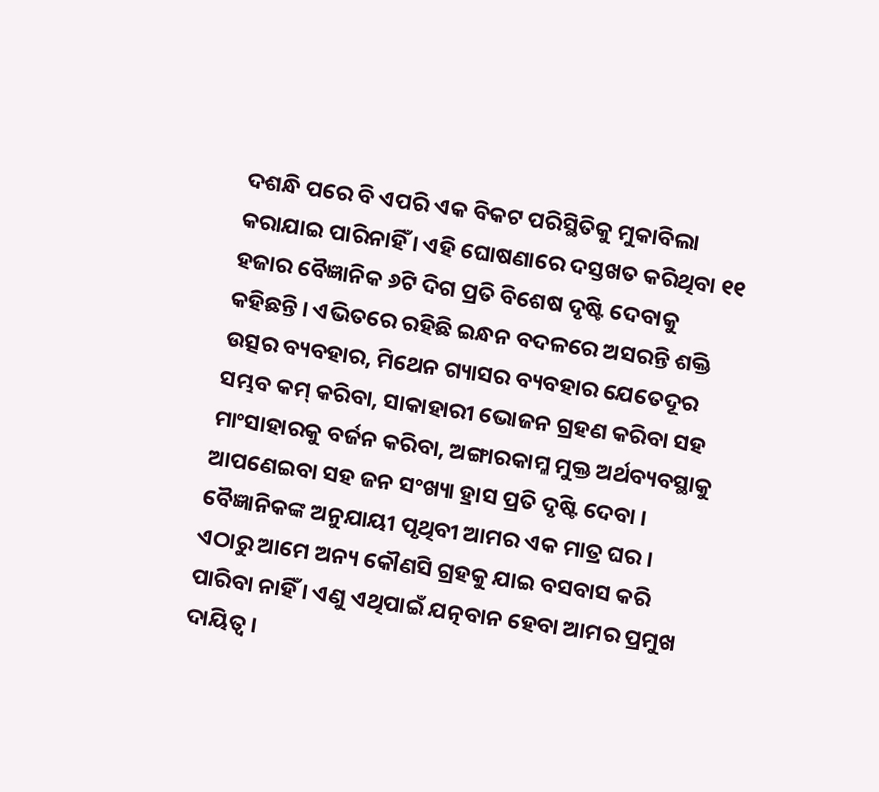ଦଶନ୍ଧି ପରେ ବି ଏପରି ଏକ ବିକଟ ପରିସ୍ଥିତିକୁ ମୁକାବିଲା କରାଯାଇ ପାରିନାହିଁ । ଏହି ଘୋଷଣାରେ ଦସ୍ତଖତ କରିଥିବା ୧୧ ହଜାର ବୈଜ୍ଞାନିକ ୬ଟି ଦିଗ ପ୍ରତି ବିଶେଷ ଦୃଷ୍ଟି ଦେବାକୁ କହିଛନ୍ତି । ଏଭିତରେ ରହିଛି ଇନ୍ଧନ ବଦଳରେ ଅସରନ୍ତି ଶକ୍ତି ଉତ୍ସର ବ୍ୟବହାର, ମିଥେନ ଗ୍ୟାସର ବ୍ୟବହାର ଯେତେଦୂର ସମ୍ଭବ କମ୍‌ କରିବା, ସାକାହାରୀ ଭୋଜନ ଗ୍ରହଣ କରିବା ସହ ମାଂସାହାରକୁ ବର୍ଜନ କରିବା, ଅଙ୍ଗାରକାମ୍ଳ ମୁକ୍ତ ଅର୍ଥବ୍ୟବସ୍ଥାକୁ ଆପଣେଇବା ସହ ଜନ ସଂଖ୍ୟା ହ୍ରାସ ପ୍ରତି ଦୃଷ୍ଟି ଦେବା । ବୈଜ୍ଞାନିକଙ୍କ ଅନୁଯାୟୀ ପୃଥିବୀ ଆମର ଏକ ମାତ୍ର ଘର । ଏଠାରୁ ଆମେ ଅନ୍ୟ କୌଣସି ଗ୍ରହକୁ ଯାଇ ବସବାସ କରି ପାରିବା ନାହିଁ । ଏଣୁ ଏଥିପାଇଁ ଯତ୍ନବାନ ହେବା ଆମର ପ୍ରମୁଖ ଦାୟିତ୍ୱ ।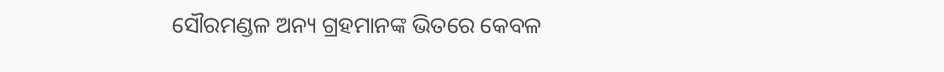ସୌରମଣ୍ଡଳ ଅନ୍ୟ ଗ୍ରହମାନଙ୍କ ଭିତରେ କେବଳ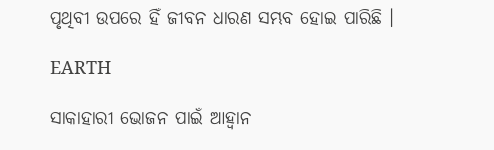ପୃଥିବୀ ଉପରେ ହିଁ ଜୀବନ ଧାରଣ ସମ୍ଭବ ହୋଇ ପାରିଛି ।

EARTH

ସାକାହାରୀ ଭୋଜନ ପାଇଁ ଆହ୍ଵାନ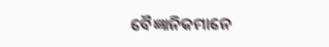ବୈଜ୍ଞାନିକମାନେ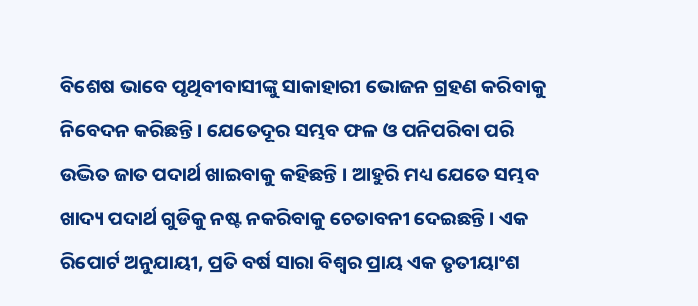ବିଶେଷ ଭାବେ ପୃଥିବୀବାସୀଙ୍କୁ ସାକାହାରୀ ଭୋଜନ ଗ୍ରହଣ କରିବାକୁ ନିବେଦନ କରିଛନ୍ତି । ଯେତେଦୂର ସମ୍ଭବ ଫଳ ଓ ପନିପରିବା ପରି ଉଦ୍ଭିତ ଜାତ ପଦାର୍ଥ ଖାଇବାକୁ କହିଛନ୍ତି । ଆହୁରି ମଧ୍ୟ ଯେତେ ସମ୍ଭବ ଖାଦ୍ୟ ପଦାର୍ଥ ଗୁଡିକୁ ନଷ୍ଟ ନକରିବାକୁ ଚେତାବନୀ ଦେଇଛନ୍ତି । ଏକ ରିପୋର୍ଟ ଅନୁଯାୟୀ, ପ୍ରତି ବର୍ଷ ସାରା ବିଶ୍ୱର ପ୍ରାୟ ଏକ ତୃତୀୟାଂଶ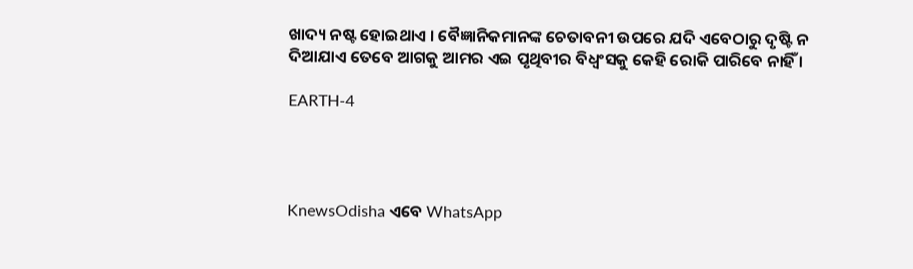ଖାଦ୍ୟ ନଷ୍ଟ ହୋଇଥାଏ । ବୈଜ୍ଞାନିକମାନଙ୍କ ଚେତାବନୀ ଉପରେ ଯଦି ଏବେଠାରୁ ଦୃଷ୍ଟି ନ ଦିଆଯାଏ ତେବେ ଆଗକୁ ଆମର ଏଇ ପୃଥିବୀର ବିଧ୍ବଂସକୁ କେହି ରୋକି ପାରିବେ ନାହିଁ ।

EARTH-4




KnewsOdisha ଏବେ WhatsApp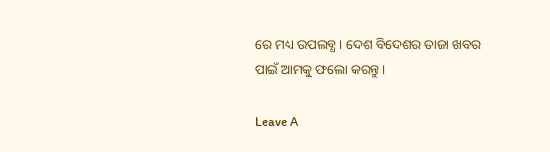ରେ ମଧ୍ୟ ଉପଲବ୍ଧ । ଦେଶ ବିଦେଶର ତାଜା ଖବର ପାଇଁ ଆମକୁ ଫଲୋ କରନ୍ତୁ ।

Leave A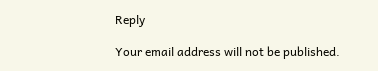Reply

Your email address will not be published.